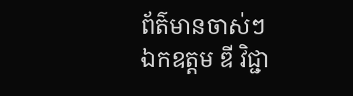ព័ត៌មានចាស់ៗ
ឯកឧត្តម ឌី វិជ្ជា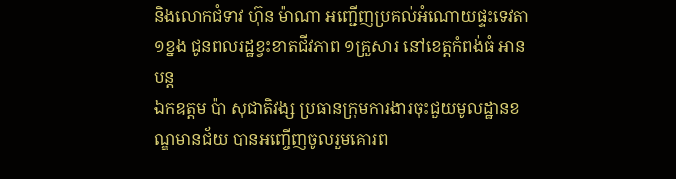និងលោកជំទាវ ហ៊ុន ម៉ាណា អញ្ជើញប្រគល់អំណោយផ្ទះទេវតា ១ខ្នង ជូនពលរដ្ឋខ្វះខាតជីវភាព ១គ្រួសារ នៅខេត្តកំពង់ធំ អានបន្ត
ឯកឧត្តម ប៉ា សុជាតិវង្ស ប្រធានក្រុមការងារចុះជួយមូលដ្ឋានខណ្ឌមានជ័យ បានអញ្ចើញចូលរួមគោរព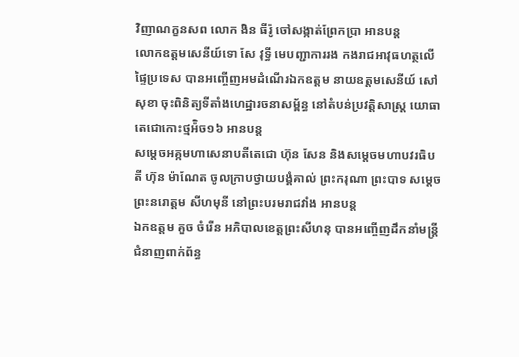វិញាណក្ខនសព លោក ងិន ធីរ៉ូ ចៅសង្កាត់ព្រែកប្រា អានបន្ត
លោកឧត្តមសេនីយ៍ទោ សែ វុទ្ធី មេបញ្ជាការរង កងរាជអាវុធហត្ថលើផ្ទៃប្រទេស បានអញ្ចើញអមដំណើរឯកឧត្តម នាយឧត្តមសេនីយ៍ សៅ សុខា ចុះពិនិត្យទីតាំងហេដ្ឋារចនាសម្ព័ន្ធ នៅតំបន់ប្រវត្តិសាស្ត្រ យោធាតេជោកោះថ្មអ៉ិច១៦ អានបន្ត
សម្តេចអគ្កមហាសេនាបតីតេជោ ហ៊ុន សែន និងសម្តេចមហាបវរធិបតី ហ៊ុន ម៉ាណែត ចូលក្រាបថ្វាយបង្គំគាល់ ព្រះករុណា ព្រះបាទ សម្ដេចព្រះនរោត្តម សីហមុនី នៅព្រះបរមរាជវាំង អានបន្ត
ឯកឧត្តម គួច ចំរើន អភិបាលខេត្តព្រះសីហនុ បានអញ្ចើញដឹកនាំមន្ត្រីជំនាញពាក់ព័ន្ធ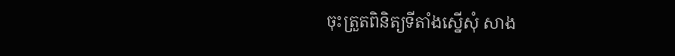ចុះត្រួតពិនិត្យទីតាំងស្នើសុំ សាង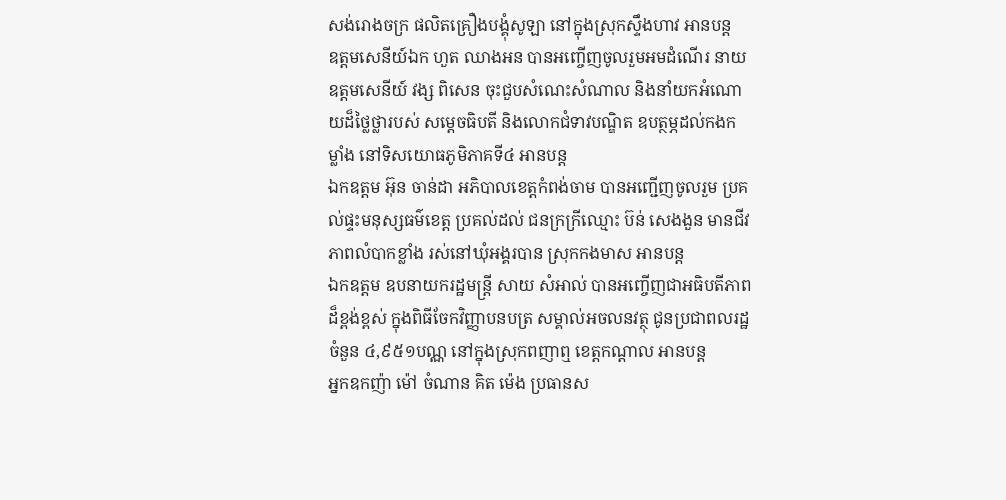សង់រោងចក្រ ផលិតគ្រឿងបង្គុំសូឡា នៅក្នុងស្រុកស្ទឹងហាវ អានបន្ត
ឧត្តមសេនីយ៍ឯក ហួត ឈាងអន បានអញ្ចើញចូលរួមអមដំណើរ នាយឧត្តមសេនីយ៍ វង្ស ពិសេន ចុះជួបសំណេះសំណាល និងនាំយកអំណោយដ៏ថ្លៃថ្លារបស់ សម្ដេចធិបតី និងលោកជំទាវបណ្ឌិត ឧបត្ថម្ភដល់កងកម្លាំង នៅទិសយោធភូមិភាគទី៤ អានបន្ត
ឯកឧត្តម អ៊ុន ចាន់ដា អភិបាលខេត្តកំពង់ចាម បានអញ្ជេីញចូលរួម ប្រគល់ផ្ទះមនុស្សធម៌ខេត្ដ ប្រគល់ដល់ ជនក្រក្រីឈ្មោះ ប៊ន់ សេងងួន មានជីវភាពលំបាកខ្លាំង រស់នៅឃុំអង្គរបាន ស្រុកកងមាស អានបន្ត
ឯកឧត្តម ឧបនាយករដ្ឋមន្ត្រី សាយ សំអាល់ បានអញ្ចើញជាអធិបតីភាពដ៏ខ្ពង់ខ្ពស់ ក្នុងពិធីចែកវិញ្ញាបនបត្រ សម្គាល់អចលនវត្ថុ ជូនប្រជាពលរដ្ឋ ចំនួន ៤,៩៥១បណ្ណ នៅក្នុងស្រុកពញាឮ ខេត្តកណ្ដាល អានបន្ត
អ្នកឧកញ៉ា ម៉ៅ ចំណាន គិត ម៉េង ប្រធានស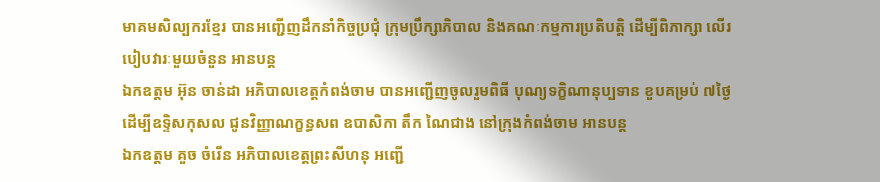មាគមសិល្បករខ្មែរ បានអញ្ជើញដឹកនាំកិច្ចប្រជុំ ក្រុមប្រឹក្សាភិបាល និងគណៈកម្មការប្រតិបត្តិ ដើម្បីពិភាក្សា លើរបៀបវារៈមួយចំនួន អានបន្ត
ឯកឧត្តម អ៊ុន ចាន់ដា អភិបាលខេត្តកំពង់ចាម បានអញ្ជើញចូលរួមពិធី បុណ្យទក្ខិណានុប្បទាន ខួបគម្រប់ ៧ថ្ងៃ ដើម្បីឧទ្ទិសកុសល ជូនវិញ្ញាណក្ខន្ធសព ឧបាសិកា តឹក ណៃជាង នៅក្រុងកំពង់ចាម អានបន្ត
ឯកឧត្តម គួច ចំរើន អភិបាលខេត្តព្រះសីហនុ អញ្ជើ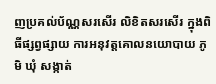ញប្រគល់ប័ណ្ណសរសើរ លិខិតសរសើរ ក្នុងពិធីផ្សព្វផ្សាយ ការអនុវត្តគោលនយោបាយ ភូមិ ឃុំ សង្កាត់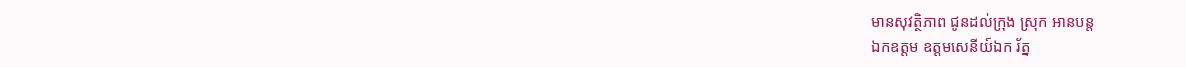មានសុវត្ថិភាព ជូនដល់ក្រុង ស្រុក អានបន្ត
ឯកឧត្តម ឧត្តមសេនីយ៍ឯក រ័ត្ន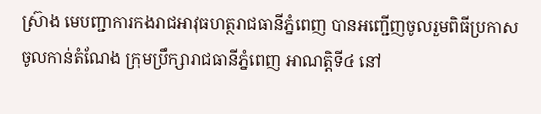ស្រ៊ាង មេបញ្ជាការកងរាជអាវុធហត្ថរាជធានីភ្នំពេញ បានអញ្ជើញចូលរួមពិធីប្រកាស ចូលកាន់តំណែង ក្រុមប្រឹក្សារាជធានីភ្នំពេញ អាណត្តិទី៤ នៅ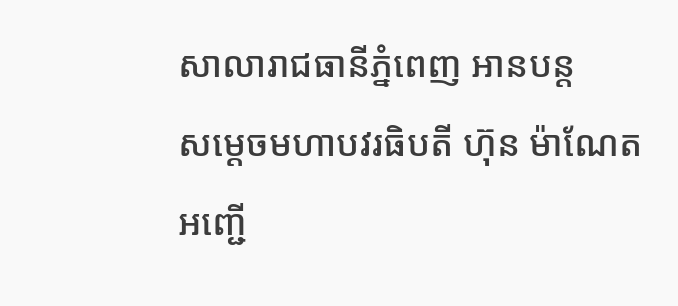សាលារាជធានីភ្នំពេញ អានបន្ត
សម្ដេចមហាបវរធិបតី ហ៊ុន ម៉ាណែត អញ្ជើ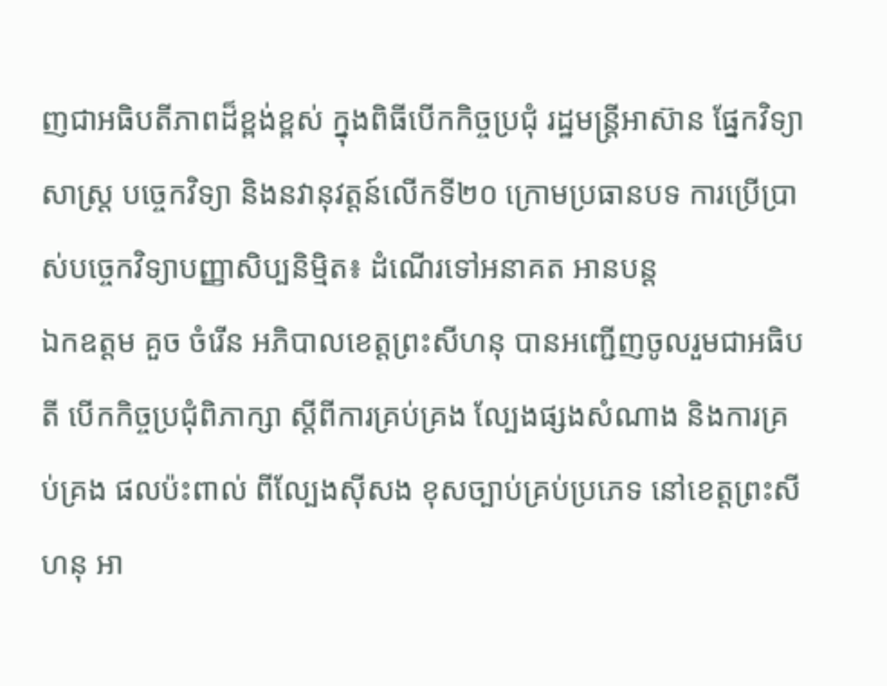ញជាអធិបតីភាពដ៏ខ្ពង់ខ្ពស់ ក្នុងពិធីបើកកិច្ចប្រជុំ រដ្ឋមន្រ្តីអាស៊ាន ផ្នែកវិទ្យាសាស្រ្ត បច្ចេកវិទ្យា និងនវានុវត្តន៍លើកទី២០ ក្រោមប្រធានបទ ការប្រើប្រាស់បច្ចេកវិទ្យាបញ្ញាសិប្បនិមិ្មត៖ ដំណើរទៅអនាគត អានបន្ត
ឯកឧត្ដម គួច ចំរើន អភិបាលខេត្តព្រះសីហនុ បានអញ្ជើញចូលរួមជាអធិបតី បើកកិច្ចប្រជុំពិភាក្សា ស្តីពីការគ្រប់គ្រង ល្បែងផ្សងសំណាង និងការគ្រប់គ្រង ផលប៉ះពាល់ ពីល្បែងស៊ីសង ខុសច្បាប់គ្រប់ប្រភេទ នៅខេត្តព្រះសីហនុ អា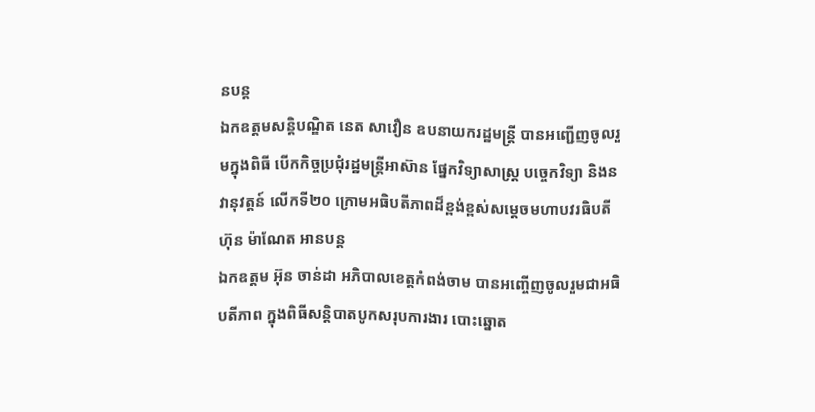នបន្ត
ឯកឧត្តមសន្តិបណ្ឌិត នេត សាវឿន ឧបនាយករដ្ឋមន្រ្តី បានអញ្ជើញចូលរួមក្នុងពិធី បើកកិច្ចប្រជុំរដ្ឋមន្រ្តីអាស៊ាន ផ្នែកវិទ្យាសាស្រ្ត បច្ចេកវិទ្យា និងនវានុវត្តន៍ លើកទី២០ ក្រោមអធិបតីភាពដ៏ខ្ពង់ខ្ពស់សម្តេចមហាបវរធិបតី ហ៊ុន ម៉ាណែត អានបន្ត
ឯកឧត្តម អ៊ុន ចាន់ដា អភិបាលខេត្តកំពង់ចាម បានអញ្ចើញចូលរួមជាអធិបតីភាព ក្នុងពិធីសន្តិបាតបូកសរុបការងារ បោះឆ្នោត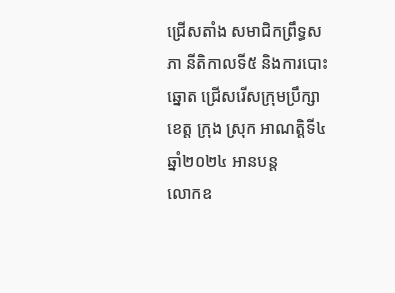ជ្រេីសតាំង សមាជិកព្រឹទ្ធសភា នីតិកាលទី៥ និងការបោះឆ្នោត ជ្រើសរើសក្រុមប្រឹក្សាខេត្ត ក្រុង ស្រុក អាណត្តិទី៤ ឆ្នាំ២០២៤ អានបន្ត
លោកឧ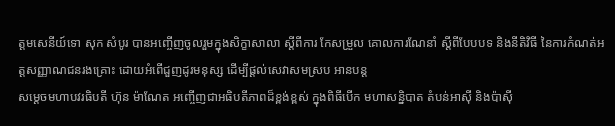ត្តមសេនីយ៍ទោ សុក សំបូរ បានអញ្ចើញចូលរួមក្នុងសិក្ខាសាលា ស្តីពីការ កែសម្រួល គោលការណែនាំ ស្តីពីបែបបទ និងនីតិវិធី នៃការកំណត់អត្តសញ្ញាណជនរងគ្រោះ ដោយអំពើជួញដូរមនុស្ស ដើម្បីផ្តល់សេវាសមស្រប អានបន្ត
សម្ដេចមហាបវរធិបតី ហ៊ុន ម៉ាណែត អញ្ចើញជាអធិបតីភាពដ៏ខ្ពង់ខ្ពស់ ក្នុងពិធីបើក មហាសន្និបាត តំបន់អាស៊ី និងប៉ាស៊ី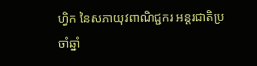ហ្វិក នៃសភាយុវពាណិជ្ជករ អន្តរជាតិប្រចាំឆ្នាំ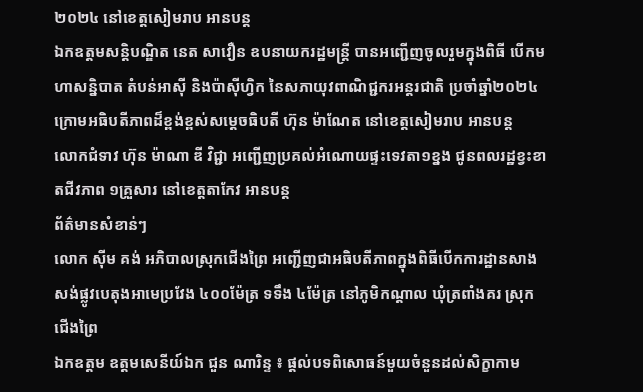២០២៤ នៅខេត្តសៀមរាប អានបន្ត
ឯកឧត្តមសន្តិបណ្ឌិត នេត សាវឿន ឧបនាយករដ្ឋមន្រ្តី បានអញ្ជើញចូលរួមក្នុងពិធី បើកមហាសន្និបាត តំបន់អាស៊ី និងប៉ាស៊ីហ្វិក នៃសភាយុវពាណិជ្ជករអន្តរជាតិ ប្រចាំឆ្នាំ២០២៤ ក្រោមអធិបតីភាពដ៏ខ្ពង់ខ្ពស់សម្តេចធិបតី ហ៊ុន ម៉ាណែត នៅខេត្តសៀមរាប អានបន្ត
លោកជំទាវ ហ៊ុន ម៉ាណា ឌី វិជ្ជា អញ្ជើញប្រគល់អំណោយផ្ទះទេវតា១ខ្នង ជូនពលរដ្ឋខ្វះខាតជីវភាព ១គ្រួសារ នៅខេត្តតាកែវ អានបន្ត
ព័ត៌មានសំខាន់ៗ
លោក ស៊ីម គង់ អភិបាលស្រុកជើងព្រៃ អញ្ជើញជាអធិបតីភាពក្នុងពិធីបើកការដ្ឋានសាងសង់ផ្លូវបេតុងអាមេប្រវែង ៤០០ម៉ែត្រ ទទឹង ៤ម៉ែត្រ នៅភូមិកណ្ដាល ឃុំត្រពាំងគរ ស្រុកជើងព្រៃ
ឯកឧត្តម ឧត្តមសេនីយ៍ឯក ជួន ណារិន្ទ ៖ ផ្តល់បទពិសោធន៍មួយចំនួនដល់សិក្ខាកាម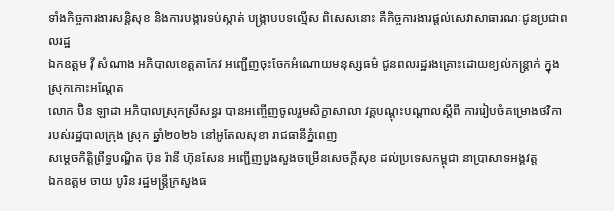ទាំងកិច្ចការងារសន្តិសុខ និងការបង្ការទប់ស្កាត់ បង្ក្រាបបទល្មើស ពិសេសនោះ គឺកិច្ចការងារផ្តល់សេវាសាធារណៈជូនប្រជាពលរដ្ឋ
ឯកឧត្ដម វ៉ី សំណាង អភិបាលខេត្តតាកែវ អញ្ជើញចុះចែកអំណោយមនុស្សធម៌ ជូនពលរដ្ឋរងគ្រោះដោយខ្យល់កន្ត្រាក់ ក្នុងស្រុកកោះអណ្តែត
លោក ប៊ិន ឡាដា អភិបាលស្រុកស្រីសន្ធរ បានអញ្ចើញចូលរួមសិក្ខាសាលា វគ្គបណ្តុះបណ្តាលស្តីពី ការរៀបចំគម្រោងថវិកា របស់រដ្ឋបាលក្រុង ស្រុក ឆ្នាំ២០២៦ នៅអូតែលសុខា រាជធានីភ្នំពេញ
សម្ដេចកិត្តិព្រឹទ្ធបណ្ឌិត ប៊ុន រ៉ានី ហ៊ុនសែន អញ្ជើញបួងសួងចម្រើនសេចក្តីសុខ ដល់ប្រទេសកម្ពុជា នាប្រាសាទអង្គវត្ត
ឯកឧត្តម ចាយ បូរិន រដ្ឋមន្ត្រីក្រសួងធ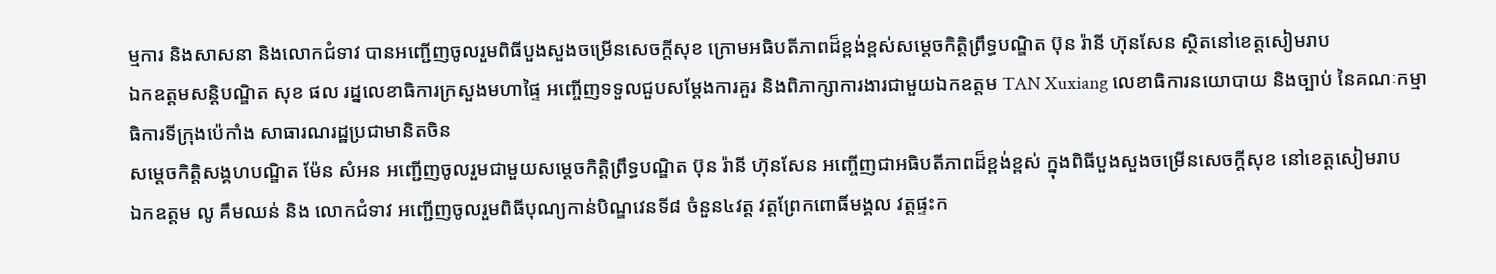ម្មការ និងសាសនា និងលោកជំទាវ បានអញ្ជើញចូលរួមពិធីបួងសួងចម្រើនសេចក្តីសុខ ក្រោមអធិបតីភាពដ៏ខ្ពង់ខ្ពស់សម្តេចកិត្តិព្រឹទ្ធបណ្ឌិត ប៊ុន រ៉ានី ហ៊ុនសែន ស្ថិតនៅខេត្តសៀមរាប
ឯកឧត្ដមសន្តិបណ្ឌិត សុខ ផល រដ្នលេខាធិការក្រសួងមហាផ្ទៃ អញ្ចើញទទួលជួបសម្តែងការគួរ និងពិភាក្សាការងារជាមួយឯកឧត្តម TAN Xuxiang លេខាធិការនយោបាយ និងច្បាប់ នៃគណៈកម្មាធិការទីក្រុងប៉េកាំង សាធារណរដ្ឋប្រជាមានិតចិន
សម្ដេចកិត្តិសង្គហបណ្ឌិត ម៉ែន សំអន អញ្ជើញចូលរួមជាមួយសម្តេចកិត្តិព្រឹទ្ធបណ្ឌិត ប៊ុន រ៉ានី ហ៊ុនសែន អញ្ចើញជាអធិបតីភាពដ៏ខ្ពង់ខ្ពស់ ក្នុងពិធីបួងសួងចម្រើនសេចក្តីសុខ នៅខេត្តសៀមរាប
ឯកឧត្តម លូ គឹមឈន់ និង លោកជំទាវ អញ្ជើញចូលរួមពិធីបុណ្យកាន់បិណ្ឌវេនទី៨ ចំនួន៤វត្ត វត្តព្រែកពោធិ៍មង្គល វត្តផ្ទះក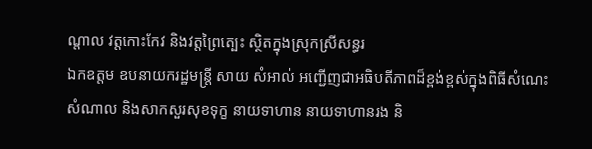ណ្តាល វត្តកោះកែវ និងវត្តព្រៃត្បេះ ស្ថិតក្នុងស្រុកស្រីសន្ធរ
ឯកឧត្តម ឧបនាយករដ្ឋមន្រ្តី សាយ សំអាល់ អញ្ជើញជាអធិបតីភាពដ៏ខ្ពង់ខ្ពស់ក្នុងពិធីសំណេះសំណាល និងសាកសួរសុខទុក្ខ នាយទាហាន នាយទាហានរង និ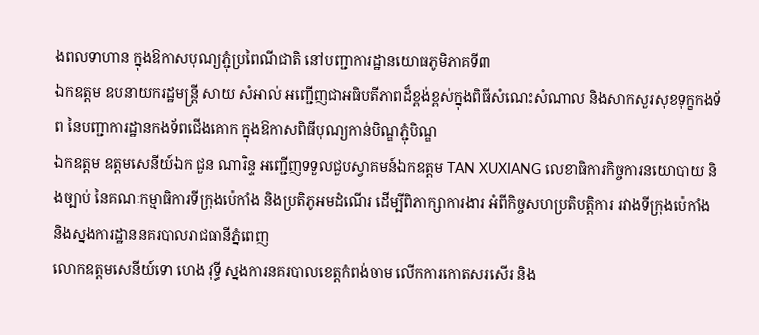ងពលទាហាន ក្នុងឱកាសបុណ្យភ្ជុំប្រពៃណីជាតិ នៅបញ្ជាការដ្ឋានយោធភូមិភាគទី៣
ឯកឧត្តម ឧបនាយករដ្ឋមន្ត្រី សាយ សំអាល់ អញ្ជើញជាអធិបតីភាពដ៏ខ្ពង់ខ្ពស់ក្នុងពិធីសំណេះសំណាល និងសាកសួរសុខទុក្ខកងទ័ព នៃបញ្ជាការដ្ឋានកងទ័ពជើងគោក ក្នុងឱកាសពិធីបុណ្យកាន់បិណ្ឌភ្ជុំបិណ្ឌ
ឯកឧត្តម ឧត្តមសេនីយ៍ឯក ជួន ណារិន្ទ អញ្ជើញទទួលជួបស្វាគមន៍ឯកឧត្តម TAN XUXIANG លេខាធិការកិច្ចការនយោបាយ និងច្បាប់ នៃគណៈកម្មាធិការទីក្រុងប៉េកាំង និងប្រតិភូអមដំណើរ ដើម្បីពិភាក្សាការងារ អំពីកិច្ចសហប្រតិបត្តិការ រវាងទីក្រុងប៉េកាំង និងស្នងការដ្ឋាននគរបាលរាជធានីភ្នំពេញ
លោកឧត្តមសេនីយ៍ទោ ហេង វុទ្ធី ស្នងការនគរបាលខេត្តកំពង់ចាម លើកការកោតសរសើរ និង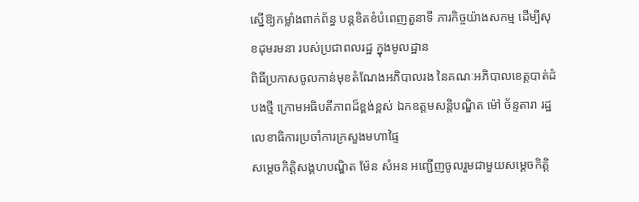ស្នើឱ្យកម្លាំងពាក់ព័ន្ធ បន្ដខិតខំបំពេញតួនាទី ភារកិច្ចយ៉ាងសកម្ម ដើម្បីសុខដុមរមនា របស់ប្រជាពលរដ្ឋ ក្នុងមូលដ្ឋាន
ពិធីប្រកាសចូលកាន់មុខតំណែងអភិបាលរង នៃគណៈអភិបាលខេត្តបាត់ដំបងថ្មី ក្រោមអធិបតីភាពដ៏ខ្ពង់ខ្ពស់ ឯកឧត្តមសន្តិបណ្ឌិត ម៉ៅ ច័ន្ទតារា រដ្ឋលេខាធិការប្រចាំការក្រសួងមហាផ្ទៃ
សម្ដេចកិត្តិសង្គហបណ្ឌិត ម៉ែន សំអន អញ្ជើញចូលរួមជាមួយសម្តេចកិត្តិ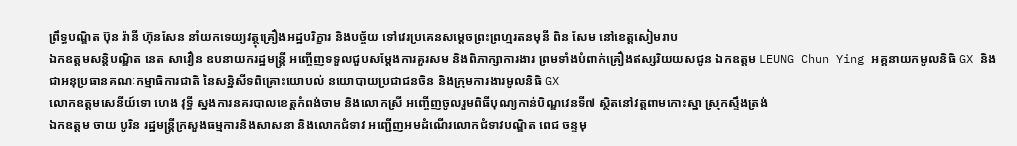ព្រឹទ្ធបណ្ឌិត ប៊ុន រ៉ានី ហ៊ុនសែន នាំយកទេយ្យវត្ថុគ្រឿងអដ្ឋបរិក្ខារ និងបច្ច័យ ទៅវេរប្រគេនសម្តេចព្រះព្រហ្មរតនមុនី ពិន សែម នៅខេត្តសៀមរាប
ឯកឧត្តមសន្តិបណ្ឌិត នេត សាវឿន ឧបនាយករដ្ឋមន្ត្រី អញ្ចើញទទួលជួបសម្តែងការគួរសម និងពិភាក្សាការងារ ព្រមទាំងបំពាក់គ្រឿងឥស្សរិយយសជូន ឯកឧត្តម LEUNG Chun Ying អគ្គនាយកមូលនិធិ GX និងជាអនុប្រធានគណៈកម្មាធិការជាតិ នៃសន្និសីទពិគ្រោះយោបល់ នយោបាយប្រជាជនចិន និងក្រុមការងារមូលនិធិ GX
លោកឧត្តមសេនីយ៍ទោ ហេង វុទ្ធី ស្នងការនគរបាលខេត្តកំពង់ចាម និងលោកស្រី អញ្ចើញចូលរួមពិធីបុណ្យកាន់បិណ្ឌវេនទី៧ ស្ថិតនៅវត្តពាមកោះស្នា ស្រុកស្ទឹងត្រង់
ឯកឧត្តម ចាយ បូរិន រដ្ឋមន្ត្រីក្រសួងធម្មការនិងសាសនា និងលោកជំទាវ អញ្ជើញអមដំណើរលោកជំទាវបណ្ឌិត ពេជ ចន្ទមុ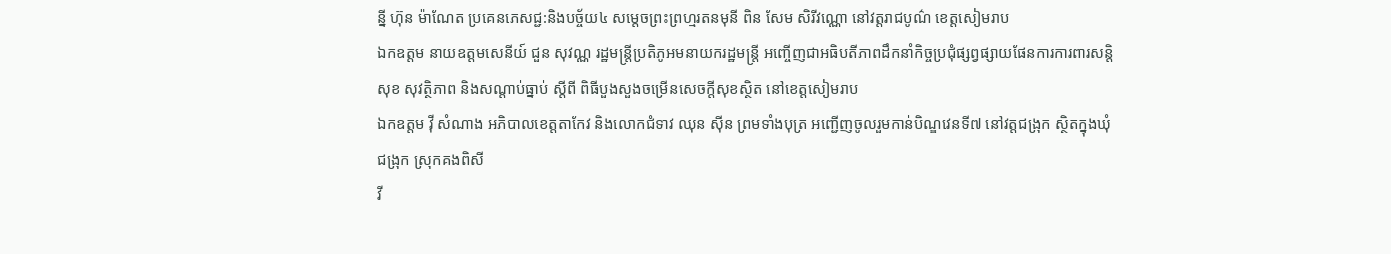ន្នី ហ៊ុន ម៉ាណែត ប្រគេនភេសជ្ជ:និងបច្ច័យ៤ សម្តេចព្រះព្រហ្មរតនមុនី ពិន សែម សិរីវណ្ណោ នៅវត្តរាជបូណ៌ ខេត្តសៀមរាប
ឯកឧត្តម នាយឧត្តមសេនីយ៍ ជួន សុវណ្ណ រដ្ឋមន្ត្រីប្រតិភូអមនាយករដ្ឋមន្ត្រី អញ្ចើញជាអធិបតីភាពដឹកនាំកិច្ចប្រជុំផ្សព្វផ្សាយផែនការការពារសន្តិសុខ សុវត្ថិភាព និងសណ្តាប់ធ្នាប់ ស្តីពី ពិធីបួងសួងចម្រើនសេចក្តីសុខស្ថិត នៅខេត្តសៀមរាប
ឯកឧត្តម វ៉ី សំណាង អភិបាលខេត្តតាកែវ និងលោកជំទាវ ឈុន ស៊ីន ព្រមទាំងបុត្រ អញ្ជើញចូលរួមកាន់បិណ្ឌវេនទី៧ នៅវត្តជង្រុក ស្ថិតក្នុងឃុំជង្រុក ស្រុកគងពិសី
វី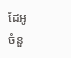ដែអូ
ចំនួ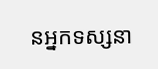នអ្នកទស្សនា